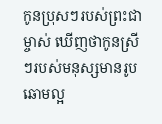កូនប្រុសៗរបស់ព្រះជាម្ចាស់ ឃើញថាកូនស្រីៗរបស់មនុស្សមានរូបឆោមល្អ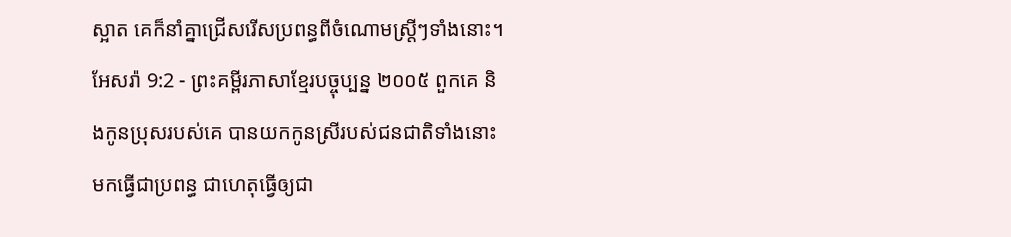ស្អាត គេក៏នាំគ្នាជ្រើសរើសប្រពន្ធពីចំណោមស្ត្រីៗទាំងនោះ។
អែសរ៉ា 9:2 - ព្រះគម្ពីរភាសាខ្មែរបច្ចុប្បន្ន ២០០៥ ពួកគេ និងកូនប្រុសរបស់គេ បានយកកូនស្រីរបស់ជនជាតិទាំងនោះមកធ្វើជាប្រពន្ធ ជាហេតុធ្វើឲ្យជា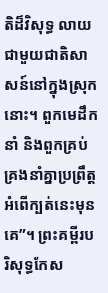តិដ៏វិសុទ្ធ លាយជាមួយជាតិសាសន៍នៅក្នុងស្រុកនោះ។ ពួកមេដឹកនាំ និងពួកគ្រប់គ្រងនាំគ្នាប្រព្រឹត្តអំពើក្បត់នេះមុនគេ”។ ព្រះគម្ពីរបរិសុទ្ធកែស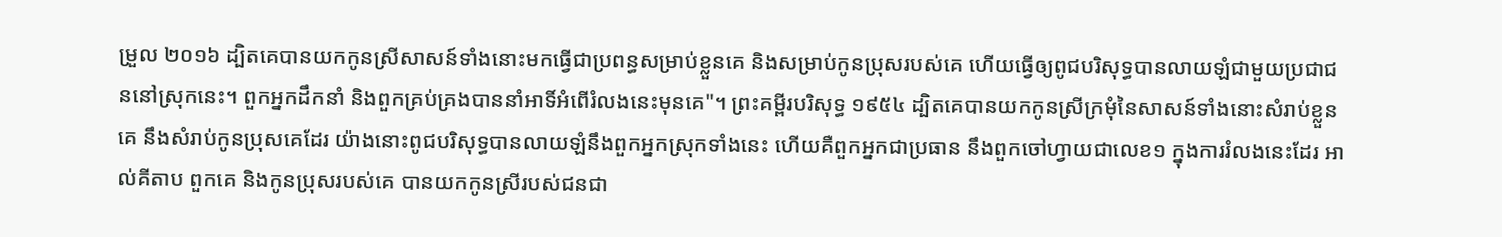ម្រួល ២០១៦ ដ្បិតគេបានយកកូនស្រីសាសន៍ទាំងនោះមកធ្វើជាប្រពន្ធសម្រាប់ខ្លួនគេ និងសម្រាប់កូនប្រុសរបស់គេ ហើយធ្វើឲ្យពូជបរិសុទ្ធបានលាយឡំជាមួយប្រជាជននៅស្រុកនេះ។ ពួកអ្នកដឹកនាំ និងពួកគ្រប់គ្រងបាននាំអាទិ៍អំពើរំលងនេះមុនគេ"។ ព្រះគម្ពីរបរិសុទ្ធ ១៩៥៤ ដ្បិតគេបានយកកូនស្រីក្រមុំនៃសាសន៍ទាំងនោះសំរាប់ខ្លួនគេ នឹងសំរាប់កូនប្រុសគេដែរ យ៉ាងនោះពូជបរិសុទ្ធបានលាយឡំនឹងពួកអ្នកស្រុកទាំងនេះ ហើយគឺពួកអ្នកជាប្រធាន នឹងពួកចៅហ្វាយជាលេខ១ ក្នុងការរំលងនេះដែរ អាល់គីតាប ពួកគេ និងកូនប្រុសរបស់គេ បានយកកូនស្រីរបស់ជនជា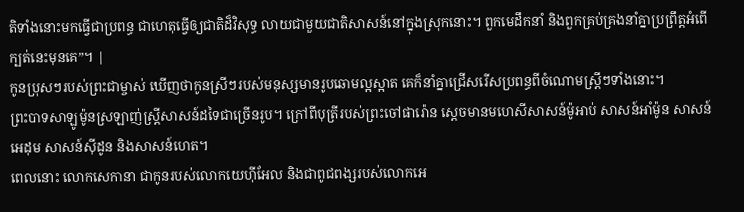តិទាំងនោះមកធ្វើជាប្រពន្ធ ជាហេតុធ្វើឲ្យជាតិដ៏វិសុទ្ធ លាយជាមួយជាតិសាសន៍នៅក្នុងស្រុកនោះ។ ពួកមេដឹកនាំ និងពួកគ្រប់គ្រងនាំគ្នាប្រព្រឹត្តអំពើក្បត់នេះមុនគេ”។ |
កូនប្រុសៗរបស់ព្រះជាម្ចាស់ ឃើញថាកូនស្រីៗរបស់មនុស្សមានរូបឆោមល្អស្អាត គេក៏នាំគ្នាជ្រើសរើសប្រពន្ធពីចំណោមស្ត្រីៗទាំងនោះ។
ព្រះបាទសាឡូម៉ូនស្រឡាញ់ស្ត្រីសាសន៍ដទៃជាច្រើនរូប។ ក្រៅពីបុត្រីរបស់ព្រះចៅផារ៉ោន ស្ដេចមានមហេសីសាសន៍ម៉ូអាប់ សាសន៍អាំម៉ូន សាសន៍អេដុម សាសន៍ស៊ីដូន និងសាសន៍ហេត។
ពេលនោះ លោកសេកានា ជាកូនរបស់លោកយេហ៊ីអែល និងជាពូជពង្សរបស់លោកអេ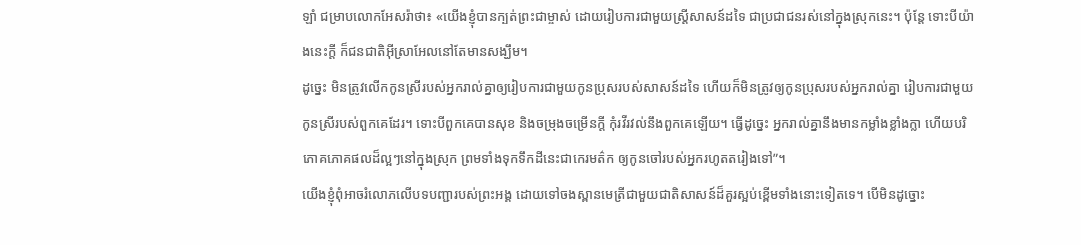ឡាំ ជម្រាបលោកអែសរ៉ាថា៖ «យើងខ្ញុំបានក្បត់ព្រះជាម្ចាស់ ដោយរៀបការជាមួយស្ត្រីសាសន៍ដទៃ ជាប្រជាជនរស់នៅក្នុងស្រុកនេះ។ ប៉ុន្តែ ទោះបីយ៉ាងនេះក្ដី ក៏ជនជាតិអ៊ីស្រាអែលនៅតែមានសង្ឃឹម។
ដូច្នេះ មិនត្រូវលើកកូនស្រីរបស់អ្នករាល់គ្នាឲ្យរៀបការជាមួយកូនប្រុសរបស់សាសន៍ដទៃ ហើយក៏មិនត្រូវឲ្យកូនប្រុសរបស់អ្នករាល់គ្នា រៀបការជាមួយកូនស្រីរបស់ពួកគេដែរ។ ទោះបីពួកគេបានសុខ និងចម្រុងចម្រើនក្ដី កុំរវីរវល់នឹងពួកគេឡើយ។ ធ្វើដូច្នេះ អ្នករាល់គ្នានឹងមានកម្លាំងខ្លាំងក្លា ហើយបរិភោគភោគផលដ៏ល្អៗនៅក្នុងស្រុក ព្រមទាំងទុកទឹកដីនេះជាកេរមត៌ក ឲ្យកូនចៅរបស់អ្នករហូតតរៀងទៅ”។
យើងខ្ញុំពុំអាចរំលោភលើបទបញ្ជារបស់ព្រះអង្គ ដោយទៅចងស្ពានមេត្រីជាមួយជាតិសាសន៍ដ៏គួរស្អប់ខ្ពើមទាំងនោះទៀតទេ។ បើមិនដូច្នោះ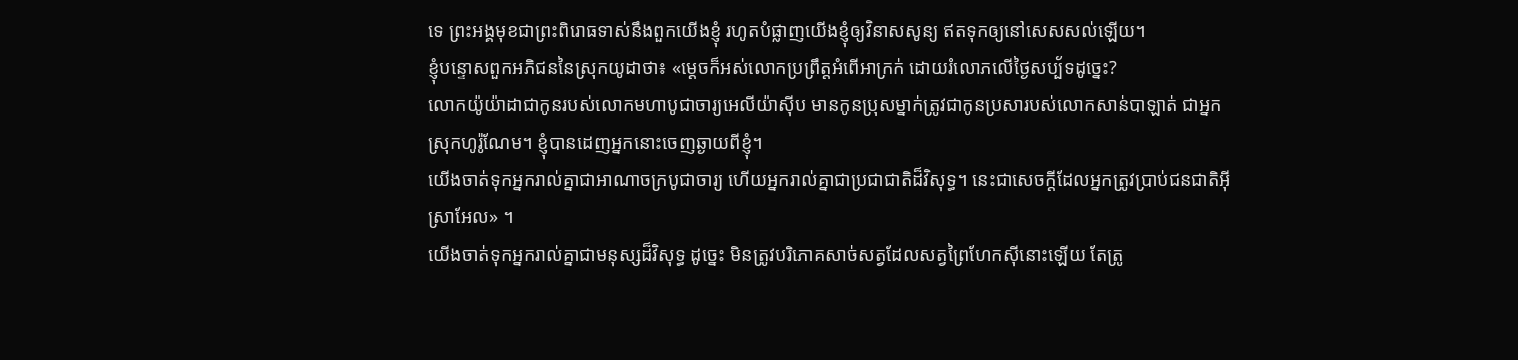ទេ ព្រះអង្គមុខជាព្រះពិរោធទាស់នឹងពួកយើងខ្ញុំ រហូតបំផ្លាញយើងខ្ញុំឲ្យវិនាសសូន្យ ឥតទុកឲ្យនៅសេសសល់ឡើយ។
ខ្ញុំបន្ទោសពួកអភិជននៃស្រុកយូដាថា៖ «ម្ដេចក៏អស់លោកប្រព្រឹត្តអំពើអាក្រក់ ដោយរំលោភលើថ្ងៃសប្ប័ទដូច្នេះ?
លោកយ៉ូយ៉ាដាជាកូនរបស់លោកមហាបូជាចារ្យអេលីយ៉ាស៊ីប មានកូនប្រុសម្នាក់ត្រូវជាកូនប្រសារបស់លោកសាន់បាឡាត់ ជាអ្នកស្រុកហូរ៉ូណែម។ ខ្ញុំបានដេញអ្នកនោះចេញឆ្ងាយពីខ្ញុំ។
យើងចាត់ទុកអ្នករាល់គ្នាជាអាណាចក្របូជាចារ្យ ហើយអ្នករាល់គ្នាជាប្រជាជាតិដ៏វិសុទ្ធ។ នេះជាសេចក្ដីដែលអ្នកត្រូវប្រាប់ជនជាតិអ៊ីស្រាអែល» ។
យើងចាត់ទុកអ្នករាល់គ្នាជាមនុស្សដ៏វិសុទ្ធ ដូច្នេះ មិនត្រូវបរិភោគសាច់សត្វដែលសត្វព្រៃហែកស៊ីនោះឡើយ តែត្រូ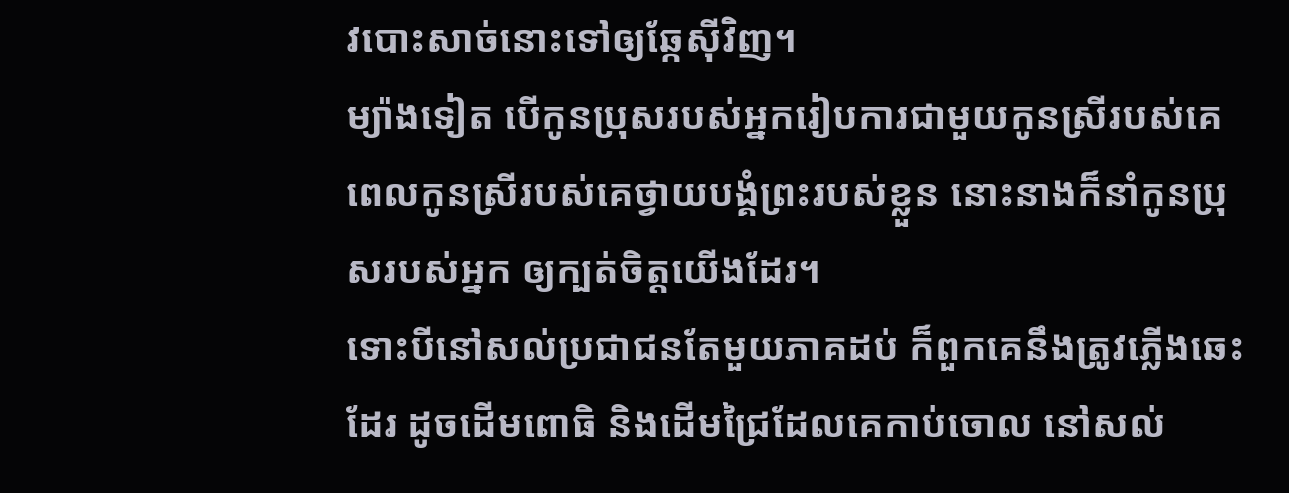វបោះសាច់នោះទៅឲ្យឆ្កែស៊ីវិញ។
ម្យ៉ាងទៀត បើកូនប្រុសរបស់អ្នករៀបការជាមួយកូនស្រីរបស់គេ ពេលកូនស្រីរបស់គេថ្វាយបង្គំព្រះរបស់ខ្លួន នោះនាងក៏នាំកូនប្រុសរបស់អ្នក ឲ្យក្បត់ចិត្តយើងដែរ។
ទោះបីនៅសល់ប្រជាជនតែមួយភាគដប់ ក៏ពួកគេនឹងត្រូវភ្លើងឆេះដែរ ដូចដើមពោធិ និងដើមជ្រៃដែលគេកាប់ចោល នៅសល់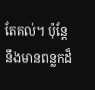តែគល់។ ប៉ុន្តែ នឹងមានពន្លកដ៏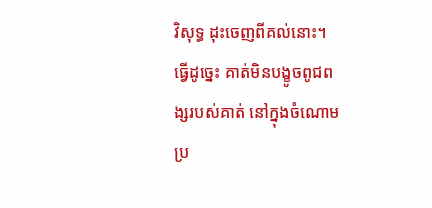វិសុទ្ធ ដុះចេញពីគល់នោះ។
ធ្វើដូច្នេះ គាត់មិនបង្ខូចពូជពង្សរបស់គាត់ នៅក្នុងចំណោមប្រ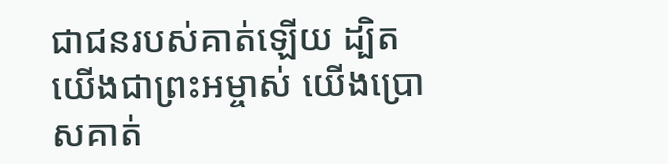ជាជនរបស់គាត់ឡើយ ដ្បិតយើងជាព្រះអម្ចាស់ យើងប្រោសគាត់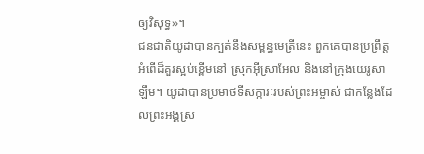ឲ្យវិសុទ្ធ»។
ជនជាតិយូដាបានក្បត់នឹងសម្ពន្ធមេត្រីនេះ ពួកគេបានប្រព្រឹត្តអំពើដ៏គួរស្អប់ខ្ពើមនៅ ស្រុកអ៊ីស្រាអែល និងនៅក្រុងយេរូសាឡឹម។ យូដាបានប្រមាថទីសក្ការៈរបស់ព្រះអម្ចាស់ ជាកន្លែងដែលព្រះអង្គស្រ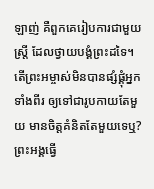ឡាញ់ គឺពួកគេរៀបការជាមួយស្ត្រី ដែលថ្វាយបង្គំព្រះដទៃ។
តើព្រះអម្ចាស់មិនបានផ្សំផ្គុំអ្នកទាំងពីរ ឲ្យទៅជារូបកាយតែមួយ មានចិត្តគំនិតតែមួយទេឬ? ព្រះអង្គធ្វើ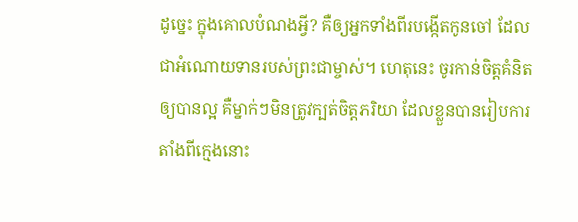ដូច្នេះ ក្នុងគោលបំណងអ្វី? គឺឲ្យអ្នកទាំងពីរបង្កើតកូនចៅ ដែលជាអំណោយទានរបស់ព្រះជាម្ចាស់។ ហេតុនេះ ចូរកាន់ចិត្តគំនិតឲ្យបានល្អ គឺម្នាក់ៗមិនត្រូវក្បត់ចិត្តភរិយា ដែលខ្លួនបានរៀបការតាំងពីក្មេងនោះ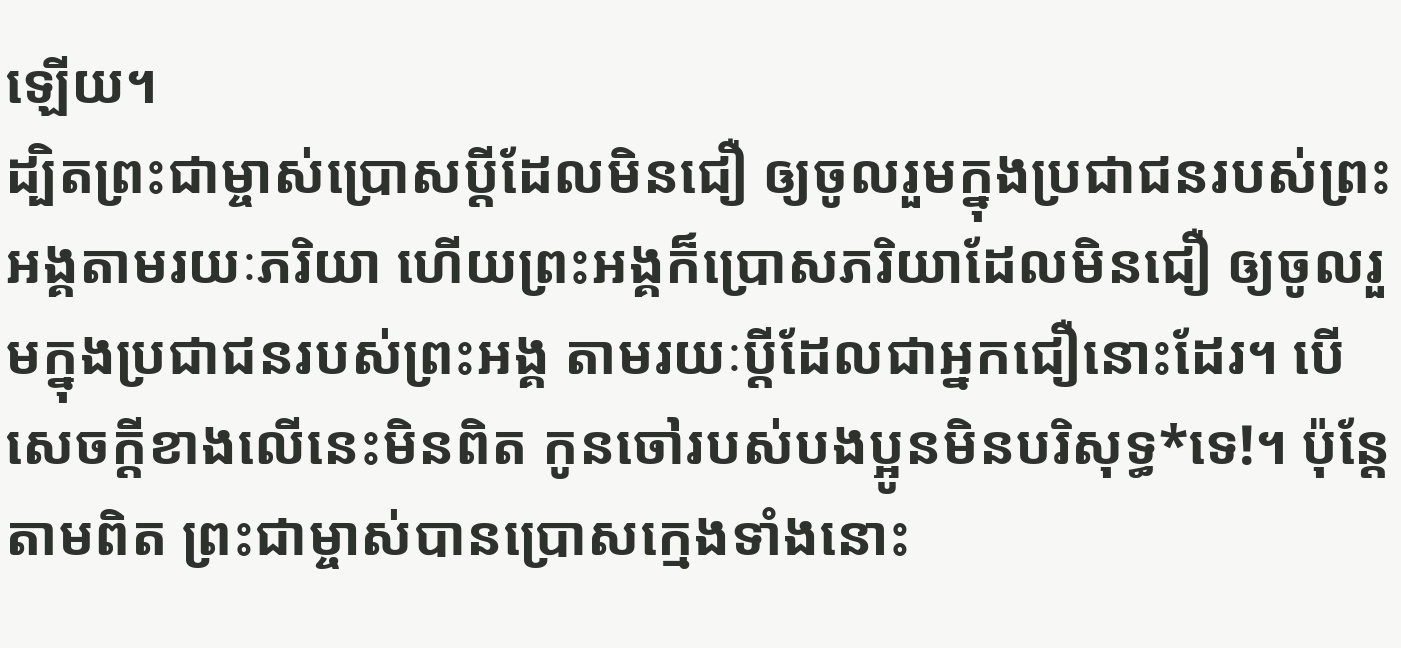ឡើយ។
ដ្បិតព្រះជាម្ចាស់ប្រោសប្ដីដែលមិនជឿ ឲ្យចូលរួមក្នុងប្រជាជនរបស់ព្រះអង្គតាមរយៈភរិយា ហើយព្រះអង្គក៏ប្រោសភរិយាដែលមិនជឿ ឲ្យចូលរួមក្នុងប្រជាជនរបស់ព្រះអង្គ តាមរយៈប្ដីដែលជាអ្នកជឿនោះដែរ។ បើសេចក្ដីខាងលើនេះមិនពិត កូនចៅរបស់បងប្អូនមិនបរិសុទ្ធ*ទេ!។ ប៉ុន្តែ តាមពិត ព្រះជាម្ចាស់បានប្រោសក្មេងទាំងនោះ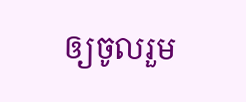ឲ្យចូលរួម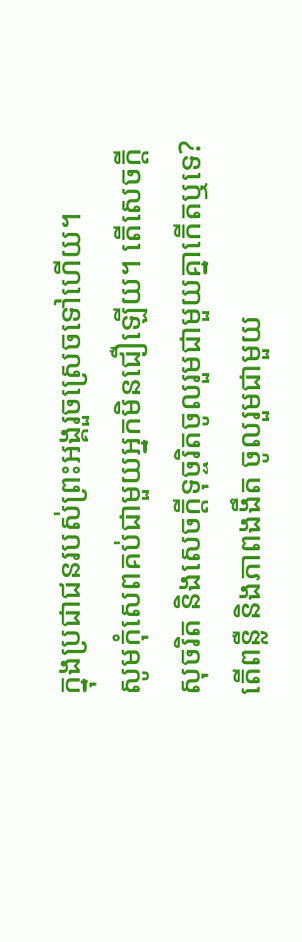ក្នុងប្រជាជនរបស់ព្រះអង្គរួចស្រេចទៅហើយ។
សូមកុំសេពគប់ជាមួយអ្នកមិនជឿឡើយ។ តើសេចក្ដីសុចរិត និងសេចក្ដីទុច្ចរិតចូលរួមជាមួយគ្នាកើតឬទេ? តើពន្លឺ និងភាពងងឹត ចូលរួមជាមួយ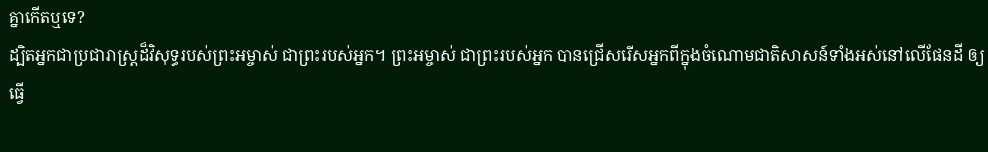គ្នាកើតឬទេ?
ដ្បិតអ្នកជាប្រជារាស្ត្រដ៏វិសុទ្ធរបស់ព្រះអម្ចាស់ ជាព្រះរបស់អ្នក។ ព្រះអម្ចាស់ ជាព្រះរបស់អ្នក បានជ្រើសរើសអ្នកពីក្នុងចំណោមជាតិសាសន៍ទាំងអស់នៅលើផែនដី ឲ្យធ្វើ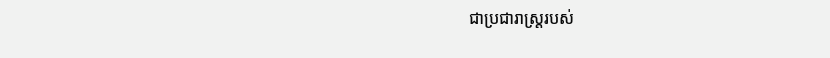ជាប្រជារាស្ត្ររបស់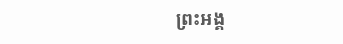ព្រះអង្គ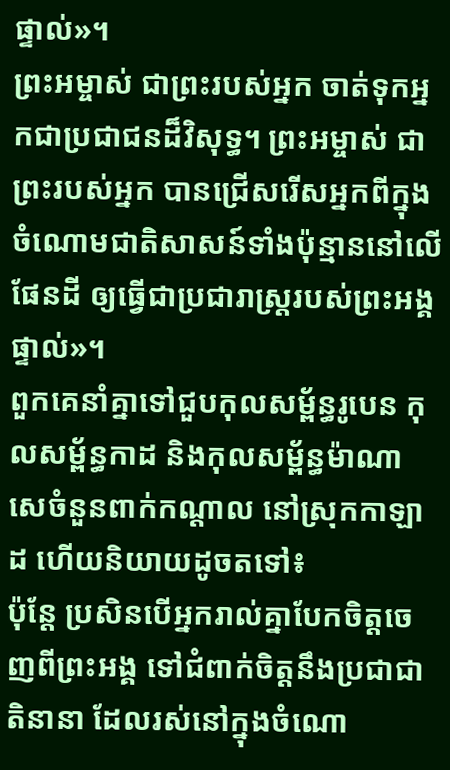ផ្ទាល់»។
ព្រះអម្ចាស់ ជាព្រះរបស់អ្នក ចាត់ទុកអ្នកជាប្រជាជនដ៏វិសុទ្ធ។ ព្រះអម្ចាស់ ជាព្រះរបស់អ្នក បានជ្រើសរើសអ្នកពីក្នុងចំណោមជាតិសាសន៍ទាំងប៉ុន្មាននៅលើផែនដី ឲ្យធ្វើជាប្រជារាស្ត្ររបស់ព្រះអង្គផ្ទាល់»។
ពួកគេនាំគ្នាទៅជួបកុលសម្ព័ន្ធរូបេន កុលសម្ព័ន្ធកាដ និងកុលសម្ព័ន្ធម៉ាណាសេចំនួនពាក់កណ្ដាល នៅស្រុកកាឡាដ ហើយនិយាយដូចតទៅ៖
ប៉ុន្តែ ប្រសិនបើអ្នករាល់គ្នាបែកចិត្តចេញពីព្រះអង្គ ទៅជំពាក់ចិត្តនឹងប្រជាជាតិនានា ដែលរស់នៅក្នុងចំណោ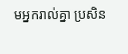មអ្នករាល់គ្នា ប្រសិន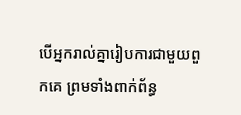បើអ្នករាល់គ្នារៀបការជាមួយពួកគេ ព្រមទាំងពាក់ព័ន្ធ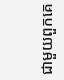ជាមួយពួកគេ